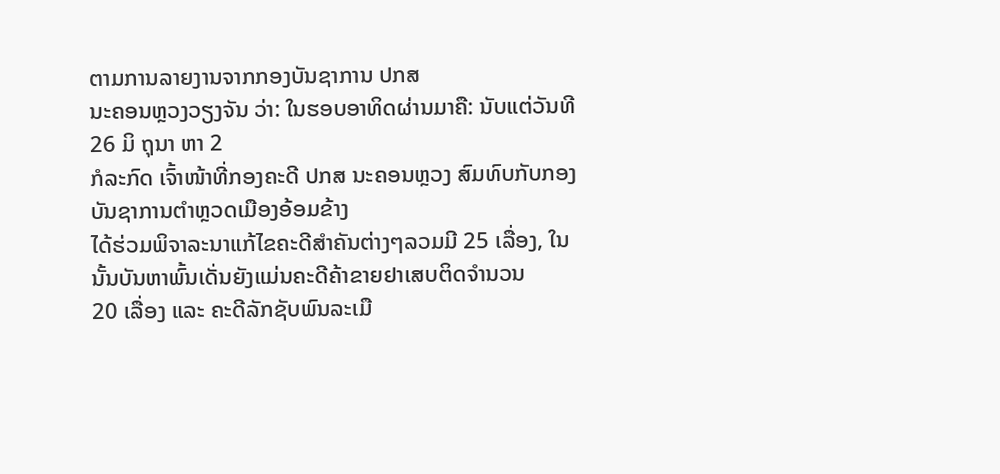ຕາມການລາຍງານຈາກກອງບັນຊາການ ປກສ
ນະຄອນຫຼວງວຽງຈັນ ວ່າ: ໃນຮອບອາທິດຜ່ານມາຄື: ນັບແຕ່ວັນທີ 26 ມິ ຖຸນາ ຫາ 2
ກໍລະກົດ ເຈົ້າໜ້າທີ່ກອງຄະດີ ປກສ ນະຄອນຫຼວງ ສົມທົບກັບກອງບັນຊາການຕຳຫຼວດເມືອງອ້ອມຂ້າງ
ໄດ້ຮ່ວມພິຈາລະນາແກ້ໄຂຄະດີສຳຄັນຕ່າງໆລວມມີ 25 ເລື່ອງ, ໃນນັ້ນບັນຫາພົ້ນເດັ່ນຍັງແມ່ນຄະດີຄ້າຂາຍຢາເສບຕິດຈຳນວນ
20 ເລື່ອງ ແລະ ຄະດີລັກຊັບພົນລະເມື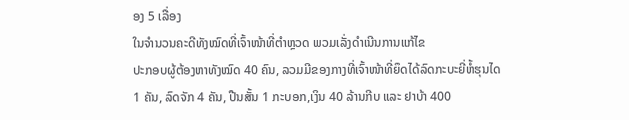ອງ 5 ເລື່ອງ
ໃນຈຳນວນຄະດີທັງໝົດທີ່ເຈົ້າໜ້າທີ່ຕຳຫຼວດ ພວມເລັ່ງດຳເນີນການແກ້ໄຂ
ປະກອບຜູ້ຕ້ອງຫາທັງໝົດ 40 ຄົນ, ລວມມີຂອງກາງທີ່ເຈົ້າໜ້າທີ່ຍຶດໄດ້ລົດກະບະຍີ່ຫໍ້ຮຸນໄດ
1 ຄັນ, ລົດຈັກ 4 ຄັນ, ປືນສັ້ນ 1 ກະບອກ,ເງິນ 40 ລ້ານກີບ ແລະ ຢາບ້າ 400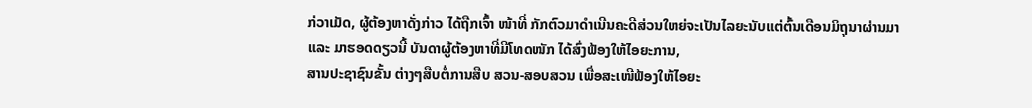ກ່ວາເມັດ, ຜູ້ຕ້ອງຫາດັ່ງກ່າວ ໄດ້ຖືກເຈົ້າ ໜ້າທີ່ ກັກຕົວມາດຳເນີນຄະດີສ່ວນໃຫຍ່ຈະເປັນໄລຍະນັບແຕ່ຕົ້ນເດືອນມິຖຸນາຜ່ານມາ
ແລະ ມາຮອດດຽວນີ້ ບັນດາຜູ້ຕ້ອງຫາທີ່ມີໂທດໜັກ ໄດ້ສົ່ງຟ້ອງໃຫ້ໄອຍະການ,
ສານປະຊາຊົນຂັ້ນ ຕ່າງໆສືບຕໍ່ການສືບ ສວນ-ສອບສວນ ເພື່ອສະເໜີຟ້ອງໃຫ້ໄອຍະ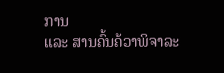ການ
ແລະ ສານຄົ້ນຄ້ວາພິຈາລະ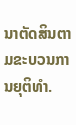ນາຕັດສິນຕາມຂະບວນການຍຸຕິທຳ.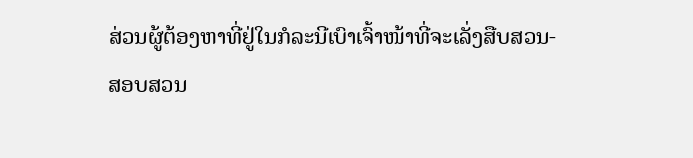ສ່ວນຜູ້ຕ້ອງຫາທີ່ຢູ່ໃນກໍລະນີເບົາເຈົ້າໜ້າທີ່ຈະເລັ່ງສືບສວນ-
ສອບສວນ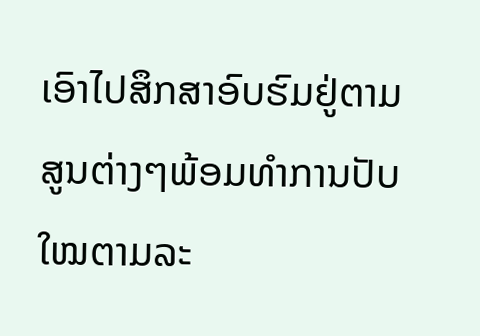ເອົາໄປສຶກສາອົບຮົມຢູ່ຕາມສູນຕ່າງໆພ້ອມທຳການປັບໃໝຕາມລະ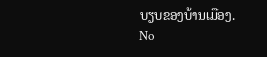ບຽບຂອງບ້ານເມືອງ.
No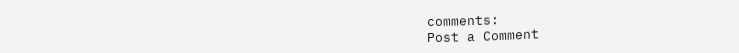comments:
Post a Comment